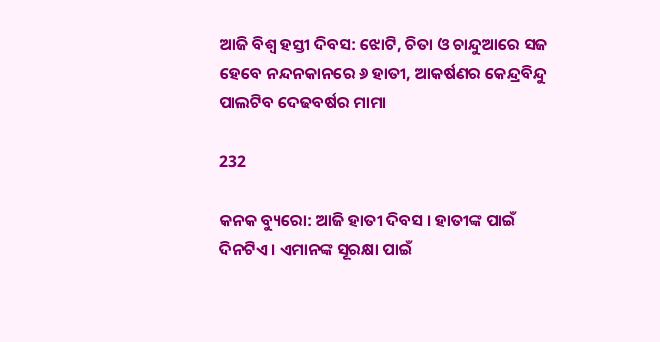ଆଜି ବିଶ୍ୱ ହସ୍ତୀ ଦିବସ: ଝୋଟି, ଚିତା ଓ ଚାନ୍ଦୁଆରେ ସଜ ହେବେ ନନ୍ଦନକାନରେ ୬ ହାତୀ, ଆକର୍ଷଣର କେନ୍ଦ୍ରବିନ୍ଦୁ ପାଲଟିବ ଦେଢବର୍ଷର ମାମା

232

କନକ ବ୍ୟୁରୋ: ଆଜି ହାତୀ ଦିବସ । ହାତୀଙ୍କ ପାଇଁ ଦିନଟିଏ । ଏମାନଙ୍କ ସୂରକ୍ଷା ପାଇଁ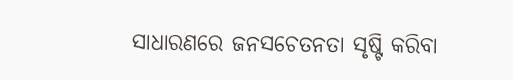ସାଧାରଣରେ ଜନସଚେତନତା ସୃଷ୍ଟି କରିବା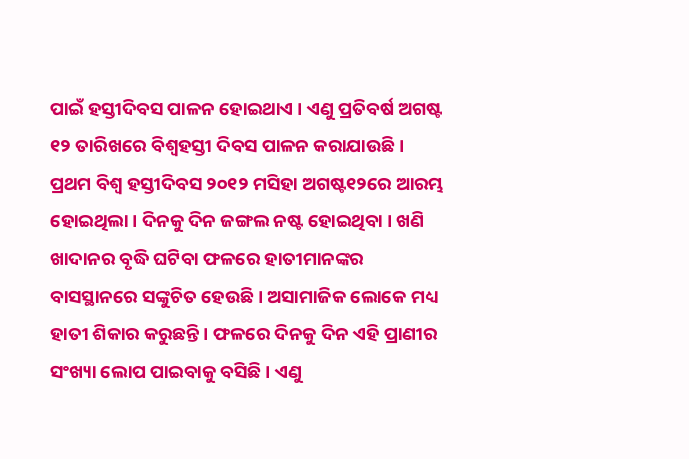ପାଇଁ ହସ୍ତୀଦିବସ ପାଳନ ହୋଇଥାଏ । ଏଣୁ ପ୍ରତିବର୍ଷ ଅଗଷ୍ଟ ୧୨ ତାରିଖରେ ବିଶ୍ୱହସ୍ତୀ ଦିବସ ପାଳନ କରାଯାଉଛି । ପ୍ରଥମ ବିଶ୍ୱ ହସ୍ତୀଦିବସ ୨୦୧୨ ମସିହା ଅଗଷ୍ଟ୧୨ରେ ଆରମ୍ଭ ହୋଇଥିଲା । ଦିନକୁ ଦିନ ଜଙ୍ଗଲ ନଷ୍ଟ ହୋଇଥିବା । ଖଣି ଖାଦାନର ବୃଦ୍ଧି ଘଟିବା ଫଳରେ ହାତୀମାନଙ୍କର ବାସସ୍ଥାନରେ ସଙ୍କୁଚିତ ହେଉଛି । ଅସାମାଜିକ ଲୋକେ ମଧ୍ୟ ହାତୀ ଶିକାର କରୁଛନ୍ତି । ଫଳରେ ଦିନକୁ ଦିନ ଏହି ପ୍ରାଣୀର ସଂଖ୍ୟା ଲୋପ ପାଇବାକୁ ବସିଛି । ଏଣୁ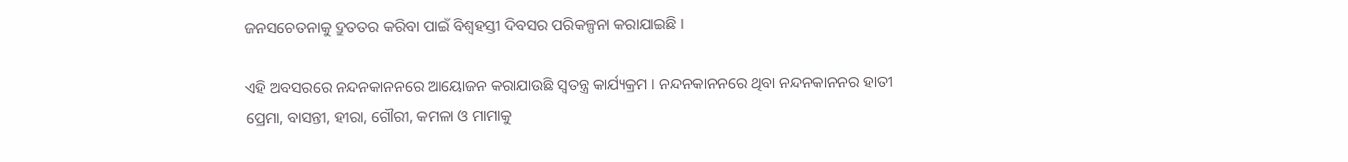ଜନସଚେତନାକୁ ଦ୍ରୁତତର କରିବା ପାଇଁ ବିଶ୍ୱହସ୍ତୀ ଦିବସର ପରିକଳ୍ପନା କରାଯାଇଛି ।

ଏହି ଅବସରରେ ନନ୍ଦନକାନନରେ ଆୟୋଜନ କରାଯାଉଛି ସ୍ୱତନ୍ତ୍ର କାର୍ଯ୍ୟକ୍ରମ । ନନ୍ଦନକାନନରେ ଥିବା ନନ୍ଦନକାନନର ହାତୀ ପ୍ରେମା, ବାସନ୍ତୀ, ହୀରା, ଗୌରୀ, କମଳା ଓ ମାମାକୁ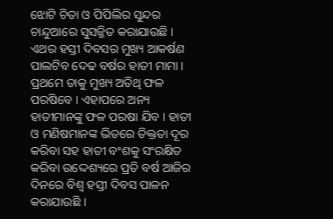ଝୋଟି ଚିତା ଓ ପିପିଲିର ସୁନ୍ଦର ଚାନ୍ଦୁଆରେ ସୁସଜ୍ଜିତ କରାଯାଉଛି । ଏଥର ହସ୍ତୀ ଦିବସର ମୁଖ୍ୟ ଆକର୍ଷଣ ପାଲଟିବ ଦେଢ ବର୍ଷର ହାତୀ ମାମା । ପ୍ରଥମେ ତାକୁ ମୁଖ୍ୟ ଅତିଥି ଫଳ ପରଷିବେ । ଏହାପରେ ଅନ୍ୟ ହାତୀମାନଙ୍କୁ ଫଳ ପରଷା ଯିବ । ହାତୀ ଓ ମଣିଷମାନଙ୍କ ଭିତରେ ତିକ୍ତତା ଦୂର କରିବା ସହ ହାତୀ ବଂଶକୁ ସଂରକ୍ଷିତ କରିବା ଉଦ୍ଦେଶ୍ୟରେ ପ୍ରତି ବର୍ଷ ଆଜିର ଦିନରେ ବିଶ୍ୱ ହସ୍ତୀ ଦିବସ ପାଳନ କରାଯାଉଛି ।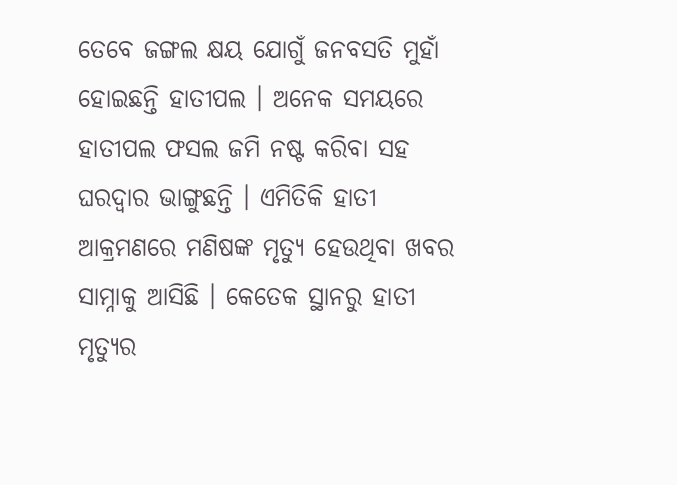ତେବେ ଜଙ୍ଗଲ କ୍ଷୟ ଯୋଗୁଁ ଜନବସତି ମୁହାଁ ହୋଇଛନ୍ତି ହାତୀପଲ । ଅନେକ ସମୟରେ ହାତୀପଲ ଫସଲ ଜମି ନଷ୍ଟ କରିବା ସହ ଘରଦ୍ୱାର ଭାଙ୍ଗୁଛନ୍ତି । ଏମିତିକି ହାତୀ ଆକ୍ରମଣରେ ମଣିଷଙ୍କ ମୃତ୍ୟୁ ହେଉଥିବା ଖବର ସାମ୍ନାକୁ ଆସିଛି । କେତେକ ସ୍ଥାନରୁ ହାତୀ ମୃତ୍ୟୁର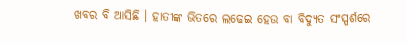ଖବର ବି ଆସିଛି । ହାତୀଙ୍କ ଭିତରେ ଲଢେଇ ହେଉ ବା ବିଦ୍ୟୁତ ସଂସ୍ପର୍ଶରେ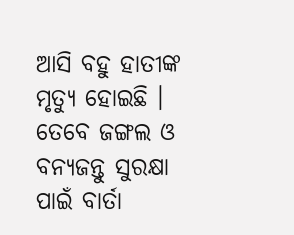ଆସି ବହୁ ହାତୀଙ୍କ ମୃତ୍ୟୁ ହୋଇଛି । ତେବେ ଜଙ୍ଗଲ ଓ ବନ୍ୟଜନ୍ତୁ ସୁରକ୍ଷା ପାଇଁ ବାର୍ତା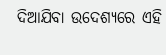ଦିଆଯିବା ଉଦେଶ୍ୟରେ ଏହି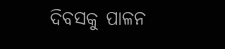ଦିବସକୁ ପାଳନ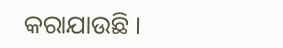କରାଯାଉଛି ।